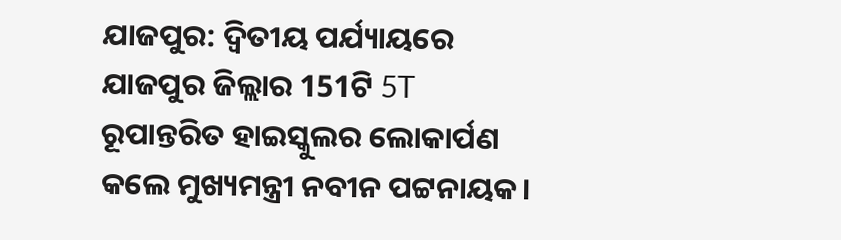ଯାଜପୁର: ଦ୍ବିତୀୟ ପର୍ଯ୍ୟାୟରେ ଯାଜପୁର ଜିଲ୍ଲାର 151ଟି 5T ରୂପାନ୍ତରିତ ହାଇସ୍କୁଲର ଲୋକାର୍ପଣ କଲେ ମୁଖ୍ୟମନ୍ତ୍ରୀ ନବୀନ ପଟ୍ଟନାୟକ।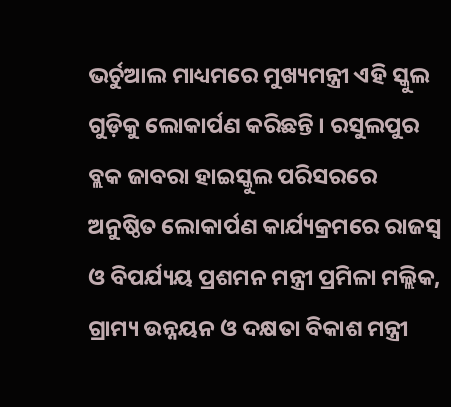ଭର୍ଚୁଆଲ ମାଧ୍ୟମରେ ମୁଖ୍ୟମନ୍ତ୍ରୀ ଏହି ସ୍କୁଲ ଗୁଡ଼ିକୁ ଲୋକାର୍ପଣ କରିଛନ୍ତି । ରସୁଲପୁର ବ୍ଲକ ଜାବରା ହାଇସ୍କୁଲ ପରିସରରେ ଅନୁଷ୍ଠିତ ଲୋକାର୍ପଣ କାର୍ଯ୍ୟକ୍ରମରେ ରାଜସ୍ବ ଓ ବିପର୍ଯ୍ୟୟ ପ୍ରଶମନ ମନ୍ତ୍ରୀ ପ୍ରମିଳା ମଲ୍ଲିକ, ଗ୍ରାମ୍ୟ ଉନ୍ନୟନ ଓ ଦକ୍ଷତା ବିକାଶ ମନ୍ତ୍ରୀ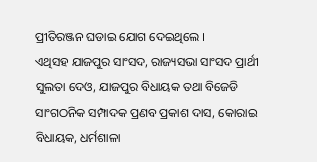ପ୍ରୀତିରଞ୍ଜନ ଘଡାଇ ଯୋଗ ଦେଇଥିଲେ ।
ଏଥିସହ ଯାଜପୁର ସାଂସଦ, ରାଜ୍ୟସଭା ସାଂସଦ ପ୍ରାର୍ଥୀ ସୁଲତା ଦେଓ, ଯାଜପୁର ବିଧାୟକ ତଥା ବିଜେଡି ସାଂଗଠନିକ ସମ୍ପାଦକ ପ୍ରଣବ ପ୍ରକାଶ ଦାସ, କୋରାଇ ବିଧାୟକ, ଧର୍ମଶାଳା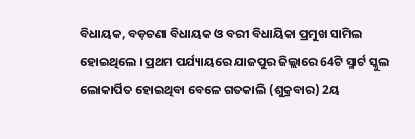ବିଧାୟକ, ବଡ଼ଚଣା ବିଧାୟକ ଓ ବରୀ ବିଧାୟିକା ପ୍ରମୁଖ ସାମିଲ ହୋଇଥିଲେ । ପ୍ରଥମ ପର୍ଯ୍ୟାୟରେ ଯାଜପୁର ଜିଲ୍ଲାରେ 64ଟି ସ୍ମାର୍ଟ ସ୍କୁଲ ଲୋକାର୍ପିତ ହୋଇଥିବା ବେଳେ ଗତକାଲି (ଶୁକ୍ରବାର) 2ୟ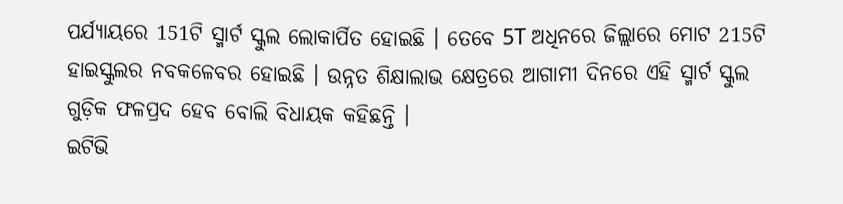ପର୍ଯ୍ୟାୟରେ 151ଟି ସ୍ମାର୍ଟ ସ୍କୁଲ ଲୋକାର୍ପିତ ହୋଇଛି । ତେବେ 5T ଅଧିନରେ ଜିଲ୍ଲାରେ ମୋଟ 215ଟି ହାଇସ୍କୁଲର ନବକଳେବର ହୋଇଛି । ଉନ୍ନତ ଶିକ୍ଷାଲାଭ କ୍ଷେତ୍ରରେ ଆଗାମୀ ଦିନରେ ଏହି ସ୍ମାର୍ଟ ସ୍କୁଲ ଗୁଡ଼ିକ ଫଳପ୍ରଦ ହେବ ବୋଲି ବିଧାୟକ କହିଛନ୍ତି ।
ଇଟିଭି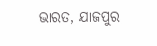ଭାରତ, ଯାଜପୁର